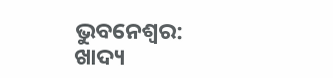ଭୁବନେଶ୍ବର: ଖାଦ୍ୟ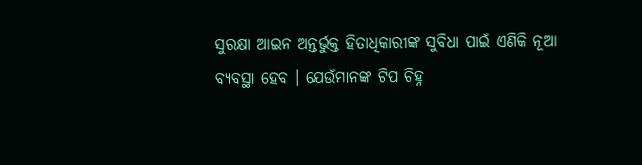ସୁରକ୍ଷା ଆଇନ ଅନ୍ତର୍ଭୁକ୍ତ ହିତାଧିକାରୀଙ୍କ ସୁବିଧା ପାଇଁ ଏଣିକି ନୂଆ ବ୍ୟବସ୍ଥା ହେବ । ଯେଉଁମାନଙ୍କ ଟିପ ଚିହ୍ନ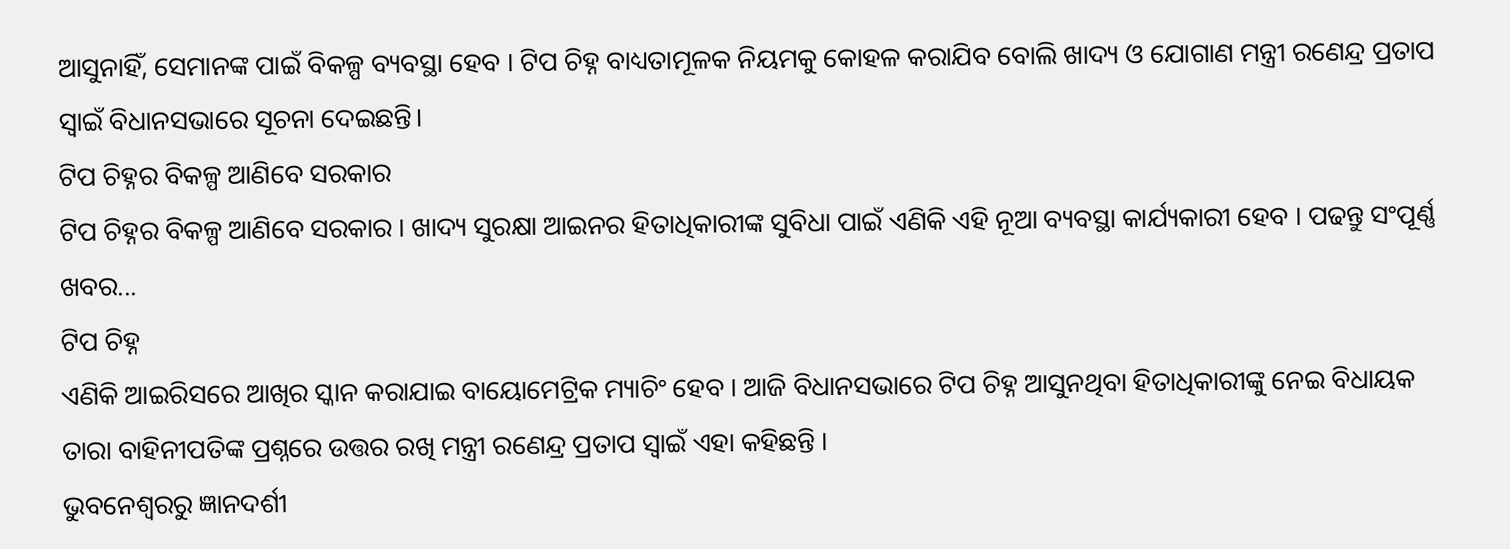ଆସୁନାହିଁ, ସେମାନଙ୍କ ପାଇଁ ବିକଳ୍ପ ବ୍ୟବସ୍ଥା ହେବ । ଟିପ ଚିହ୍ନ ବାଧ୍ୟତାମୂଳକ ନିୟମକୁ କୋହଳ କରାଯିବ ବୋଲି ଖାଦ୍ୟ ଓ ଯୋଗାଣ ମନ୍ତ୍ରୀ ରଣେନ୍ଦ୍ର ପ୍ରତାପ ସ୍ୱାଇଁ ବିଧାନସଭାରେ ସୂଚନା ଦେଇଛନ୍ତି।
ଟିପ ଚିହ୍ନର ବିକଳ୍ପ ଆଣିବେ ସରକାର
ଟିପ ଚିହ୍ନର ବିକଳ୍ପ ଆଣିବେ ସରକାର । ଖାଦ୍ୟ ସୁରକ୍ଷା ଆଇନର ହିତାଧିକାରୀଙ୍କ ସୁବିଧା ପାଇଁ ଏଣିକି ଏହି ନୂଆ ବ୍ୟବସ୍ଥା କାର୍ଯ୍ୟକାରୀ ହେବ । ପଢନ୍ତୁ ସଂପୂର୍ଣ୍ଣ ଖବର...
ଟିପ ଚିହ୍ନ
ଏଣିକି ଆଇରିସରେ ଆଖିର ସ୍କାନ କରାଯାଇ ବାୟୋମେଟ୍ରିକ ମ୍ୟାଚିଂ ହେବ । ଆଜି ବିଧାନସଭାରେ ଟିପ ଚିହ୍ନ ଆସୁନଥିବା ହିତାଧିକାରୀଙ୍କୁ ନେଇ ବିଧାୟକ ତାରା ବାହିନୀପତିଙ୍କ ପ୍ରଶ୍ନରେ ଉତ୍ତର ରଖି ମନ୍ତ୍ରୀ ରଣେନ୍ଦ୍ର ପ୍ରତାପ ସ୍ବାଇଁ ଏହା କହିଛନ୍ତି ।
ଭୁବନେଶ୍ବରରୁ ଜ୍ଞାନଦର୍ଶୀ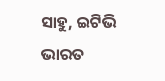ସାହୁ, ଇଟିଭି ଭାରତ